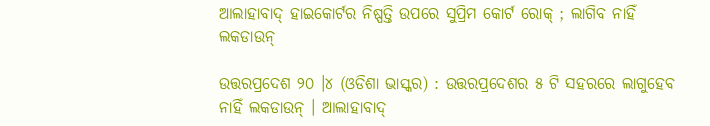ଆଲାହାବାଦ୍ ହାଇକୋର୍ଟର ନିଷ୍ପତ୍ତି ଉପରେ ସୁପ୍ରିମ କୋର୍ଟ ରୋକ୍ ; ଲାଗିବ ନାହିଁ ଲକଡାଉନ୍

ଉତ୍ତରପ୍ରଦେଶ ୨୦ ।୪ (ଓଡିଶା ଭାସ୍କର) : ଉତ୍ତରପ୍ରଦେଶର ୫ ଟି ସହରରେ ଲାଗୁହେବ ନାହିଁ ଲକଡାଉନ୍ । ଆଲାହାବାଦ୍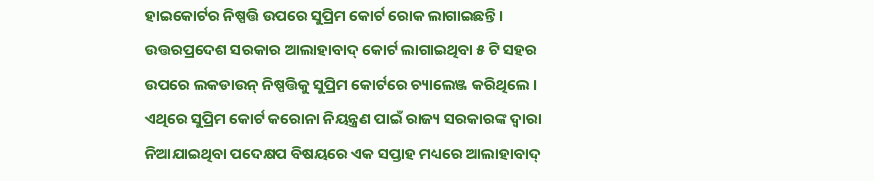ହାଇକୋର୍ଟର ନିଷ୍ପତ୍ତି ଉପରେ ସୁପ୍ରିମ କୋର୍ଟ ରୋକ ଲାଗାଇଛନ୍ତି । ଉତ୍ତରପ୍ରଦେଶ ସରକାର ଆଲାହାବାଦ୍ କୋର୍ଟ ଲାଗାଇଥିବା ୫ ଟି ସହର ଉପରେ ଲକଡାଉନ୍ ନିଷ୍ପତ୍ତିକୁ ସୁପ୍ରିମ କୋର୍ଟରେ ଚ୍ୟାଲେଞ୍ଜ କରିଥିଲେ । ଏଥିରେ ସୁପ୍ରିମ କୋର୍ଟ କରୋନା ନିୟନ୍ତ୍ରଣ ପାଇଁ ରାଜ୍ୟ ସରକାରଙ୍କ ଦ୍ୱାରା ନିଆଯାଇଥିବା ପଦେକ୍ଷପ ବିଷୟରେ ଏକ ସପ୍ତାହ ମଧ୍ୟରେ ଆଲାହାବାଦ୍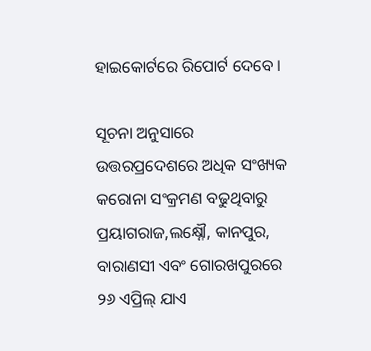ହାଇକୋର୍ଟରେ ରିପୋର୍ଟ ଦେବେ ।

ସୂଚନା ଅନୁସାରେ ଉତ୍ତରପ୍ରଦେଶରେ ଅଧିକ ସଂଖ୍ୟକ କରୋନା ସଂକ୍ରମଣ ବଢୁଥିବାରୁ ପ୍ରୟାଗରାଜ,ଲକ୍ଷ୍ନୌ, କାନପୁର, ବାରାଣସୀ ଏବଂ ଗୋରଖପୁରରେ ୨୬ ଏପ୍ରିଲ୍ ଯାଏ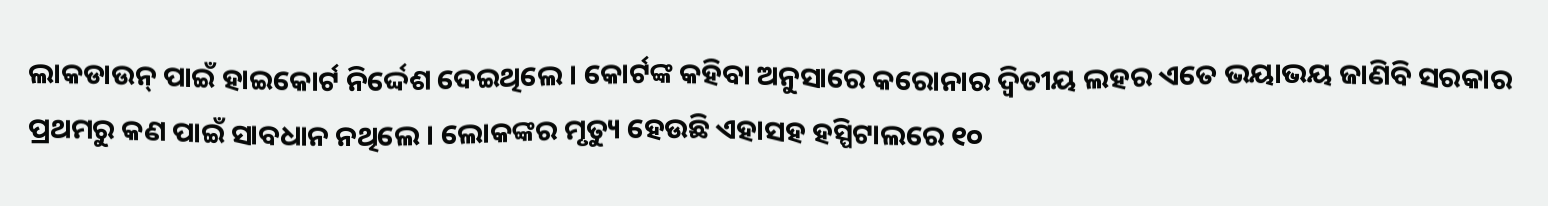ଲାକଡାଉନ୍ ପାଇଁ ହାଇକୋର୍ଟ ନିର୍ଦ୍ଦେଶ ଦେଇଥିଲେ । କୋର୍ଟଙ୍କ କହିବା ଅନୁସାରେ କରୋନାର ଦ୍ୱିତୀୟ ଲହର ଏତେ ଭୟାଭୟ ଜାଣିବି ସରକାର ପ୍ରଥମରୁ କଣ ପାଇଁ ସାବଧାନ ନଥିଲେ । ଲୋକଙ୍କର ମୃତ୍ୟୁ ହେଉଛି ଏହାସହ ହସ୍ପିଟାଲରେ ୧୦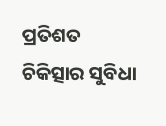ପ୍ରତିଶତ ଚିକିତ୍ସାର ସୁବିଧା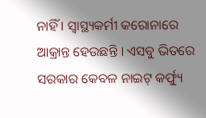ନାହିଁ । ସ୍ୱାସ୍ଥ୍ୟକର୍ମୀ କରୋନାରେ ଆକ୍ରାନ୍ତ ହେଉଛନ୍ତି । ଏସବୁ ଭିତରେ ସରକାର କେବଳ ନାଇଟ୍ କର୍ଫ୍ୟୁ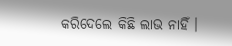କରିଦେଲେ କିଛି ଲାଭ ନାହିଁ ।